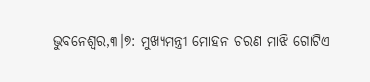ଭୁବନେଶ୍ୱର,୩।୭: ମୁଖ୍ୟମନ୍ତ୍ରୀ ମୋହନ ଚରଣ ମାଝି ଗୋଟିଏ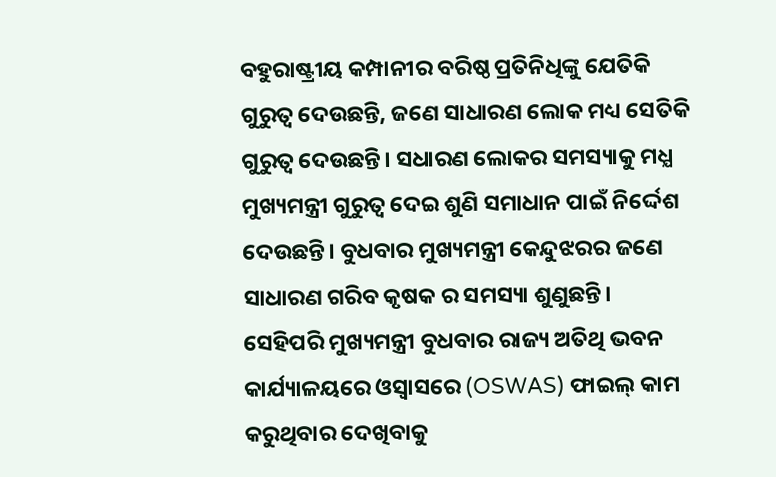ବହୁରାଷ୍ଟ୍ରୀୟ କମ୍ପାନୀର ବରିଷ୍ଠ ପ୍ରତିନିଧିଙ୍କୁ ଯେତିକି ଗୁରୁତ୍ୱ ଦେଉଛନ୍ତି, ଜଣେ ସାଧାରଣ ଲୋକ ମଧ୍ୟ ସେତିକି ଗୁରୁତ୍ଵ ଦେଉଛନ୍ତି। ସଧାରଣ ଲୋକର ସମସ୍ୟାକୁ ମଧ୍ଯ ମୁଖ୍ୟମନ୍ତ୍ରୀ ଗୁରୁତ୍ଵ ଦେଇ ଶୁଣି ସମାଧାନ ପାଇଁ ନିର୍ଦ୍ଦେଶ ଦେଉଛନ୍ତି। ବୁଧବାର ମୁଖ୍ୟମନ୍ତ୍ରୀ କେନ୍ଦୁଝରର ଜଣେ ସାଧାରଣ ଗରିବ କୃଷକ ର ସମସ୍ୟା ଶୁଣୁଛନ୍ତି। ସେହିପରି ମୁଖ୍ୟମନ୍ତ୍ରୀ ବୁଧବାର ରାଜ୍ୟ ଅତିଥି ଭବନ କାର୍ଯ୍ୟାଳୟରେ ଓସ୍ୱାସରେ (OSWAS) ଫାଇଲ୍ କାମ କରୁଥିବାର ଦେଖିବାକୁ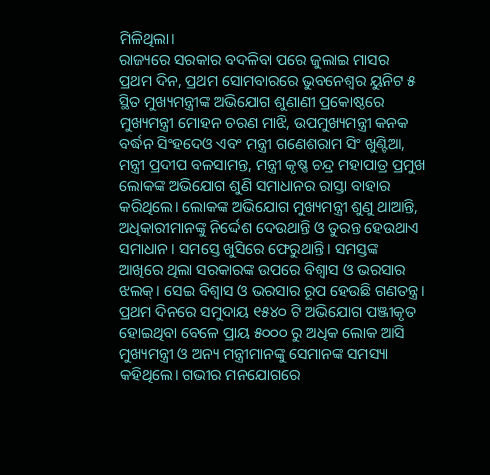ମିଳିଥିଲା।
ରାଜ୍ୟରେ ସରକାର ବଦଳିବା ପରେ ଜୁଲାଇ ମାସର ପ୍ରଥମ ଦିନ, ପ୍ରଥମ ସୋମବାରରେ ଭୁବନେଶ୍ୱର ୟୁନିଟ ୫ ସ୍ଥିତ ମୁଖ୍ୟମନ୍ତ୍ରୀଙ୍କ ଅଭିଯୋଗ ଶୁଣାଣୀ ପ୍ରକୋଷ୍ଠରେ ମୁଖ୍ୟମନ୍ତ୍ରୀ ମୋହନ ଚରଣ ମାଝି, ଉପମୁଖ୍ୟମନ୍ତ୍ରୀ କନକ ବର୍ଦ୍ଧନ ସିଂହଦେଓ ଏବଂ ମନ୍ତ୍ରୀ ଗଣେଶରାମ ସିଂ ଖୁଣ୍ଟିଆ, ମନ୍ତ୍ରୀ ପ୍ରଦୀପ ବଳସାମନ୍ତ, ମନ୍ତ୍ରୀ କୃଷ୍ଣ ଚନ୍ଦ୍ର ମହାପାତ୍ର ପ୍ରମୁଖ ଲୋକଙ୍କ ଅଭିଯୋଗ ଶୁଣି ସମାଧାନର ରାସ୍ତା ବାହାର କରିଥିଲେ। ଲୋକଙ୍କ ଅଭିଯୋଗ ମୁଖ୍ୟମନ୍ତ୍ରୀ ଶୁଣୁ ଥାଆନ୍ତି, ଅଧିକାରୀମାନଙ୍କୁ ନିର୍ଦ୍ଦେଶ ଦେଉଥାନ୍ତି ଓ ତୁରନ୍ତ ହେଉଥାଏ ସମାଧାନ। ସମସ୍ତେ ଖୁସିରେ ଫେରୁଥାନ୍ତି। ସମସ୍ତଙ୍କ ଆଖିରେ ଥିଲା ସରକାରଙ୍କ ଉପରେ ବିଶ୍ୱାସ ଓ ଭରସାର ଝଲକ୍। ସେଇ ବିଶ୍ବାସ ଓ ଭରସାର ରୂପ ହେଉଛି ଗଣତନ୍ତ୍ର।
ପ୍ରଥମ ଦିନରେ ସମୁଦାୟ ୧୫୪୦ ଟି ଅଭିଯୋଗ ପଞ୍ଜୀକୃତ ହୋଇଥିବା ବେଳେ ପ୍ରାୟ ୫୦୦୦ ରୁ ଅଧିକ ଲୋକ ଆସି ମୁଖ୍ୟମନ୍ତ୍ରୀ ଓ ଅନ୍ୟ ମନ୍ତ୍ରୀମାନଙ୍କୁ ସେମାନଙ୍କ ସମସ୍ୟା କହିଥିଲେ। ଗଭୀର ମନଯୋଗରେ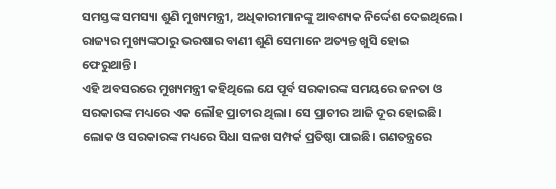ସମସ୍ତଙ୍କ ସମସ୍ୟା ଶୁଣି ମୁଖ୍ୟମନ୍ତ୍ରୀ, ଅଧିକାରୀମାନଙ୍କୁ ଆବଶ୍ୟକ ନିର୍ଦ୍ଦେଶ ଦେଇଥିଲେ। ରାଜ୍ୟର ମୁଖ୍ୟଙ୍କଠାରୁ ଭରଷାର ବାଣୀ ଶୁଣି ସେମାନେ ଅତ୍ୟନ୍ତ ଖୁସି ହୋଇ ଫେରୁଥାନ୍ତି।
ଏହି ଅବସରରେ ମୁଖ୍ୟମନ୍ତ୍ରୀ କହିଥିଲେ ଯେ ପୂର୍ବ ସରକାରଙ୍କ ସମୟରେ ଜନତା ଓ ସରକାରଙ୍କ ମଧ୍ୟରେ ଏକ ଲୌହ ପ୍ରାଚୀର ଥିଲା। ସେ ପ୍ରାଚୀର ଆଜି ଦୂର ହୋଇଛି। ଲୋକ ଓ ସରକାରଙ୍କ ମଧ୍ୟରେ ସିଧା ସଳଖ ସମ୍ପର୍କ ପ୍ରତିଷ୍ଠା ପାଇଛି। ଗଣତନ୍ତ୍ରରେ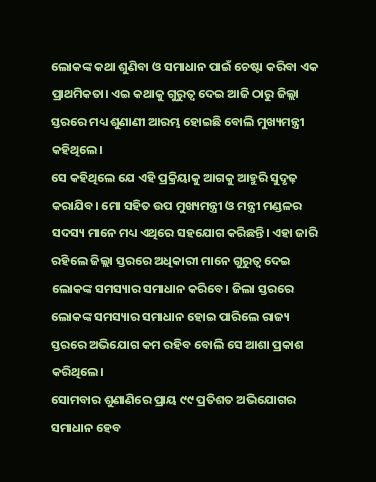ଲୋକଙ୍କ କଥା ଶୁଣିବା ଓ ସମାଧାନ ପାଇଁ ଚେଷ୍ଟା କରିବା ଏକ ପ୍ରାଥମିକତା। ଏଇ କଥାକୁ ଗୁରୁତ୍ବ ଦେଇ ଆଜି ଠାରୁ ଜିଲ୍ଲା ସ୍ତରରେ ମଧ୍ୟ ଶୁଣାଣୀ ଆରମ୍ଭ ହୋଇଛି ବୋଲି ମୁଖ୍ୟମନ୍ତ୍ରୀ କହିଥିଲେ।
ସେ କହିଥିଲେ ଯେ ଏହି ପ୍ରକ୍ରିୟାକୁ ଆଗକୁ ଆହୁରି ସୁଦୃଢ଼ କରାଯିବ। ମୋ ସହିତ ଉପ ମୁଖ୍ୟମନ୍ତ୍ରୀ ଓ ମନ୍ତ୍ରୀ ମଣ୍ଡଳର ସଦସ୍ୟ ମାନେ ମଧ୍ୟ ଏଥିରେ ସହଯୋଗ କରିଛନ୍ତି। ଏହା ଜାରି ରହିଲେ ଜିଲ୍ଲା ସ୍ତରରେ ଅଧିକାରୀ ମାନେ ଗୁରୁତ୍ଵ ଦେଇ ଲୋକଙ୍କ ସମସ୍ୟାର ସମାଧାନ କରିବେ। ଜିଲା ସ୍ତରରେ ଲୋକଙ୍କ ସମସ୍ୟାର ସମାଧାନ ହୋଇ ପାରିଲେ ରାଜ୍ୟ ସ୍ତରରେ ଅଭିଯୋଗ କମ ରହିବ ବୋଲି ସେ ଆଶା ପ୍ରକାଶ କରିଥିଲେ।
ସୋମବାର ଶୁଣାଣିରେ ପ୍ରାୟ ୯୯ ପ୍ରତିଶତ ଅଭିଯୋଗର ସମାଧାନ ହେବ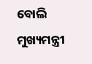ବୋଲି ମୁଖ୍ୟମନ୍ତ୍ରୀ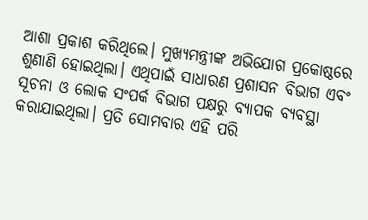ଆଶା ପ୍ରକାଶ କରିଥିଲେ। ମୁଖ୍ୟମନ୍ତ୍ରୀଙ୍କ ଅଭିଯୋଗ ପ୍ରକୋଷ୍ଠରେ ଶୁଣାଣି ହୋଇଥିଲା। ଏଥିପାଇଁ ସାଧାରଣ ପ୍ରଶାସନ ବିଭାଗ ଏବଂ ସୂଚନା ଓ ଲୋକ ସଂପର୍କ ବିଭାଗ ପକ୍ଷରୁ ବ୍ୟାପକ ବ୍ୟବସ୍ଥା କରାଯାଇଥିଲା। ପ୍ରତି ସୋମବାର ଏହି ପରି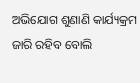ଅଭିଯୋଗ ଶୁଣାଣି କାର୍ଯ୍ୟକ୍ରମ ଜାରି ରହିବ ବୋଲି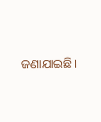ଜଣାଯାଇଛି।